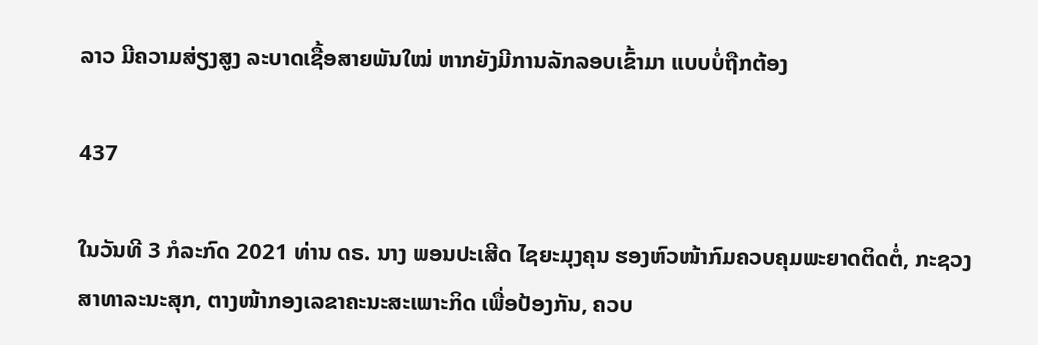ລາວ ມີຄວາມສ່ຽງສູງ ລະບາດເຊື້ອສາຍພັນໃໝ່ ຫາກຍັງມີການລັກລອບເຂົ້າມາ ແບບບໍ່ຖືກຕ້ອງ

437

ໃນວັນທີ 3 ກໍລະກົດ 2021 ທ່ານ ດຣ. ນາງ ພອນປະເສີດ ໄຊຍະມຸງຄຸນ ຮອງຫົວໜ້າກົມຄວບຄຸມພະຍາດຕິດຕໍ່, ກະຊວງສາທາລະນະສຸກ, ຕາງໜ້າກອງເລຂາຄະນະສະເພາະກິດ ເພື່ອປ້ອງກັນ, ຄວບ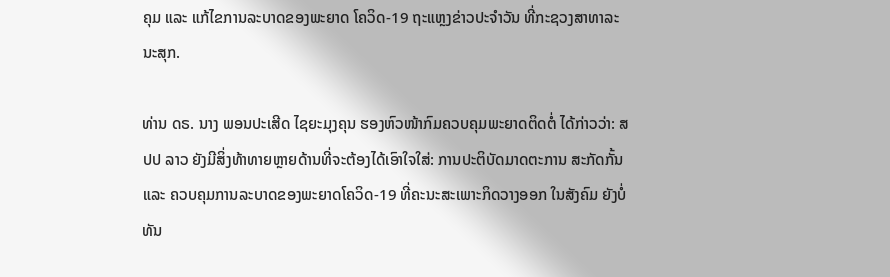ຄຸມ ແລະ ແກ້ໄຂການລະບາດຂອງພະຍາດ ໂຄວິດ-19 ຖະແຫຼງຂ່າວປະຈຳວັນ ທີ່ກະຊວງສາທາລະນະສຸກ.

ທ່ານ ດຣ. ນາງ ພອນປະເສີດ ໄຊຍະມຸງຄຸນ ຮອງຫົວໜ້າກົມຄວບຄຸມພະຍາດຕິດຕໍ່ ໄດ້ກ່າວວ່າ: ສປປ ລາວ ຍັງມີສິ່ງທ້າທາຍຫຼາຍດ້ານທີ່ຈະຕ້ອງໄດ້ເອົາໃຈໃສ່: ການປະຕິບັດມາດຕະການ ສະກັດກັ້ນ ແລະ ຄວບຄຸມການລະບາດຂອງພະຍາດໂຄວິດ-19 ທີ່ຄະນະສະເພາະກິດວາງອອກ ໃນສັງຄົມ ຍັງບໍ່ທັນ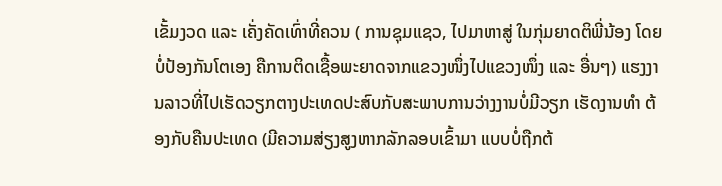ເຂັ້ມງວດ ແລະ ເຄັ່ງຄັດເທົ່າທີ່ຄວນ ( ການຊຸມແຊວ, ໄປມາຫາສູ່ ໃນກຸ່ມຍາດຕິພີ່ນ້ອງ ໂດຍບໍ່ປ້ອງກັນໂຕເອງ ຄືການຕິດເຊື້ອພະຍາດຈາກແຂວງໜຶ່ງໄປແຂວງໜຶ່ງ ແລະ ອື່ນໆ) ແຮງງານລາວທີ່ໄປເຮັດວຽກຕາງປະເທດປະສົບກັບສະພາບການວ່າງງານບໍ່ມີວຽກ ເຮັດງານທຳ ຕ້ອງກັບຄືນປະເທດ (ມີຄວາມສ່ຽງສູງຫາກລັກລອບເຂົ້າມາ ແບບບໍ່ຖືກຕ້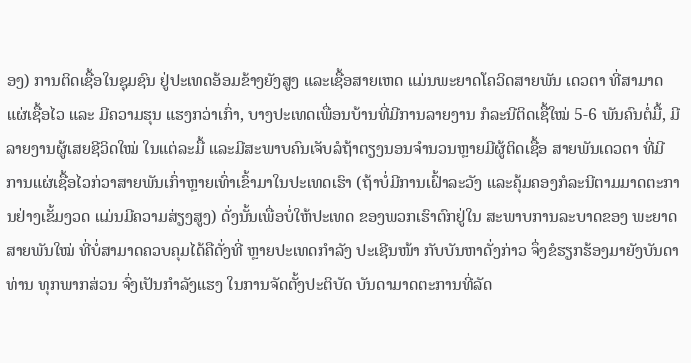ອງ) ການຕິດເຊື້ອໃນຊຸມຊົນ ຢູ່ປະເທດອ້ອມຂ້າງຍັງສູງ ແລະເຊື້ອສາຍເຫດ ແມ່ນພະຍາດໂຄວິດສາຍພັນ ເດວຕາ ທີ່ສາມາດແຜ່ເຊື້ອໄວ ແລະ ມີຄວາມຮຸນ ແຮງກວ່າເກົ່າ, ບາງປະເທດເພື່ອນບ້ານທີ່ມີການລາຍງານ ກໍລະນີຕິດເຊື້ໃໝ່ 5-6 ພັນຄົນຕໍ່ມື້, ມີລາຍງານຜູ້ເສຍຊີວິດໃໝ່ ໃນແຕ່ລະມື້ ແລະມີສະພາບຄົນເຈັບລໍຖ້າຕຽງນອນຈຳນວນຫຼາຍມີຜູ້ຕິດເຊື້ອ ສາຍພັນເດວຕາ ທີ່ມີການແຜ່ເຊື້ອໄວກ່ວາສາຍພັນເກົ່າຫຼາຍເທົ່າເຂົ້າມາໃນປະເທດເຮົາ (ຖ້າບໍ່ມີການເຝົ້າລະວັງ ແລະຄຸ້ມຄອງກໍລະນີຕາມມາດຕະການຢ່າງເຂັ້ມງວດ ແມ່ນມີຄວາມສ່ຽງສູງ) ດັ່ງນັ້ນເພື່ອບໍ່ໃຫ້ປະເທດ ຂອງພວກເຮົາຕົກຢູ່ໃນ ສະພາບການລະບາດຂອງ ພະຍາດສາຍພັນໃໝ່ ທີ່ບໍ່ສາມາດຄວບຄຸມໄດ້ຄືດັ່ງທີ່ ຫຼາຍປະເທດກຳລັງ ປະເຊີນໜ້າ ກັບບັນຫາດັ່ງກ່າວ ຈຶ່ງຂໍຮຽກຮ້ອງມາຍັງບັນດາທ່ານ ທຸກພາກສ່ວນ ຈົ່ງເປັນກຳລັງແຮງ ໃນການຈັດຕັ້ງປະຕິບັດ ບັນດາມາດຕະການທີ່ລັດ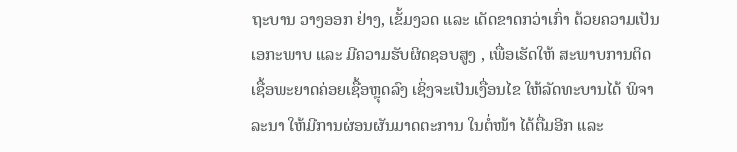ຖະບານ ວາງອອກ ຢ່າງ, ເຂັ້ມງວດ ແລະ ເດັດຂາດກວ່າເກົ່າ ດ້ວຍຄວາມເປັນເອກະພາບ ແລະ ມີຄວາມຮັບຜິດຊອບສູງ , ເພື່ອເຮັດໃຫ້ ສະພາບການຕິດເຊື້ອພະຍາດຄ່ອຍເຊື້ອຫຼຸດລົງ ເຊິ່ງຈະເປັນເງື່ອນໄຂ ໃຫ້ລັດທະບານໄດ້ ພິຈາລະນາ ໃຫ້ມີການຜ່ອນຜັນມາດຕະການ ໃນຕໍ່ໜ້າ ໄດ້ຕື່ມອີກ ແລະ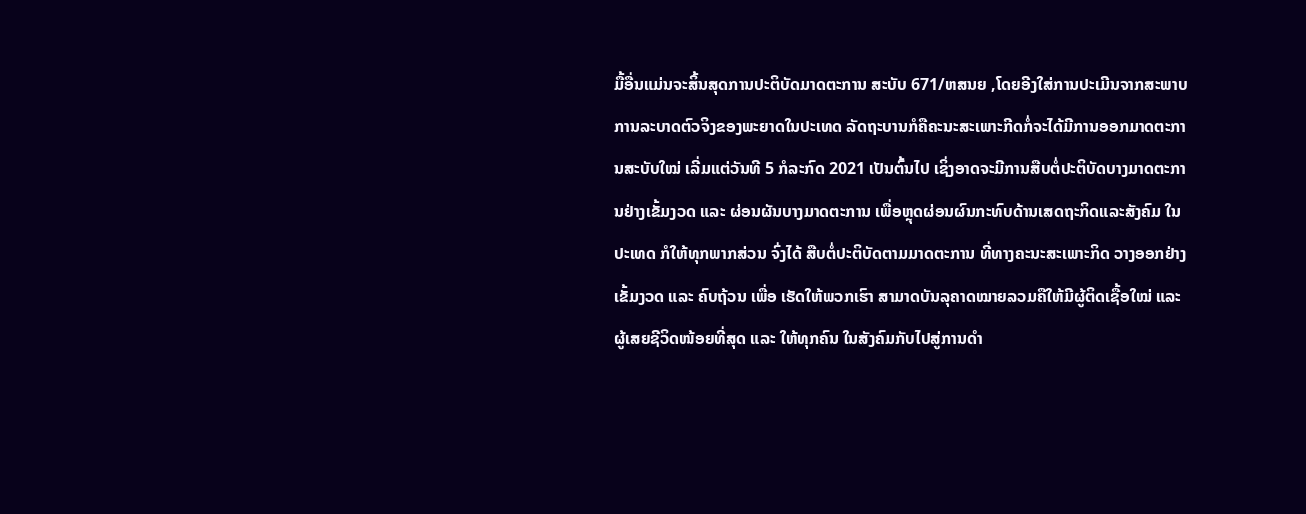ມື້ອື່ນແມ່ນຈະສິ້ນສຸດການປະຕິບັດມາດຕະການ ສະບັບ 671/ຫສນຍ ,ໂດຍອີງໃສ່ການປະເມີນຈາກສະພາບການລະບາດຕົວຈິງຂອງພະຍາດໃນປະເທດ ລັດຖະບານກໍຄືຄະນະສະເພາະກີດກໍ່ຈະໄດ້ມີການອອກມາດຕະການສະບັບໃໝ່ ເລີ່ມແຕ່ວັນທີ 5 ກໍລະກົດ 2021 ເປັນຕົ້ນໄປ ເຊິ່ງອາດຈະມີການສືບຕໍ່ປະຕິບັດບາງມາດຕະການຢ່າງເຂັ້ມງວດ ແລະ ຜ່ອນຜັນບາງມາດຕະການ ເພື່ອຫຼຸດຜ່ອນຜົນກະທົບດ້ານເສດຖະກິດແລະສັງຄົມ ໃນປະເທດ ກໍໃຫ້ທຸກພາກສ່ວນ ຈົ່ງໄດ້ ສືບຕໍ່ປະຕິບັດຕາມມາດຕະການ ທີ່ທາງຄະນະສະເພາະກິດ ວາງອອກຢ່າງເຂັ້ມງວດ ແລະ ຄົບຖ້ວນ ເພື່ອ ເຮັດໃຫ້ພວກເຮົາ ສາມາດບັນລຸຄາດໝາຍລວມຄືໃຫ້ມີຜູ້ຕິດເຊື້ອໃໝ່ ແລະ ຜູ້ເສຍຊີວິດໜ້ອຍທີ່ສຸດ ແລະ ໃຫ້ທຸກຄົນ ໃນສັງຄົມກັບໄປສູ່ການດຳ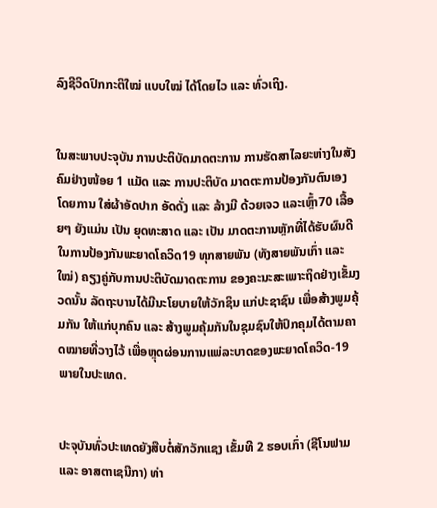ລົງຊີວິດປົກກະຕິໃໝ່ ແບບໃໝ່ ໄດ້ໂດຍໄວ ແລະ ທົ່ວເຖິງ.


ໃນສະພາບປະຈຸບັນ ການປະຕິບັດມາດຕະການ ການຮັດສາໄລຍະຫ່າງໃນສັງຄົມຢ່າງໜ້ອຍ 1 ແມັດ ແລະ ການປະຕິບັດ ມາດຕະການປ້ອງກັນຕົນເອງ ໂດຍການ ໃສ່ຜ້າອັດປາກ ອັດດັ່ງ ແລະ ລ້າງມີ ດ້ວຍເຈວ ແລະເຫຼົ້າ70 ເລື້ອຍໆ ຍັງແມ່ນ ເປັນ ຍຸດທະສາດ ແລະ ເປັນ ມາດຕະການຫຼັກທີ່ໄດ້ຮັບຜົນດີ ໃນການປ້ອງກັນພະຍາດໂຄວິດ19 ທຸກສາຍພັນ (ທັງສາຍພັນເກົ່າ ແລະ ໃໝ່) ຄຽງຄູ່ກັບການປະຕິບັດມາດຕະການ ຂອງຄະນະສະເພາະຖິດຢ່າງເຂັ້ມງວດນັ້ນ ລັດຖະບານໄດ້ມີນະໂຍບາຍໃຫ້ວັກຊິນ ແກ່ປະຊາຊົນ ເພື່ອສ້າງພູມຄຸ້ມກັນ ໃຫ້ແກ່ບຸກຄົນ ແລະ ສ້າງພູມຄຸ້ມກັນໃນຊຸມຊົນໃຫ້ປົກຄຸມໄດ້ຕາມຄາດໝາຍທີ່ວາງໄວ້ ເພື່ອຫຼຸດຜ່ອນການແພ່ລະບາດຂອງພະຍາດໂຄວິດ-19 ພາຍໃນປະເທດ.


ປະຈຸບັນທົ່ວປະເທດຍັງສືບຕໍ່ສັກວັກແຊງ ເຂັ້ມທີ 2 ຮອບເກົ່າ (ຊີໂນຟາມ ແລະ ອາສຕາເຊນີກາ) ທ່າ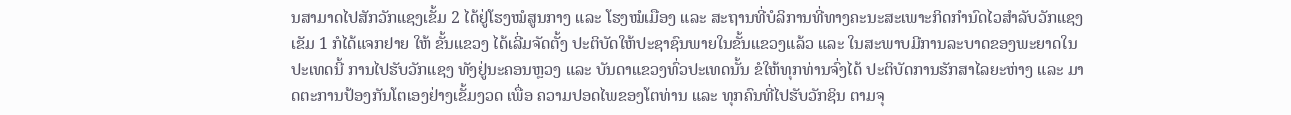ນສາມາດໄປສັກວັກແຊງເຂັ້ມ 2 ໄດ້ຢູ່ໂຮງໝໍສູນກາງ ແລະ ໂຮງໝໍເມືອງ ແລະ ສະຖານທີ່ບໍລິການທີ່ທາງຄະນະສະເພາະກິດກຳນົດໄວສຳລັບວັກແຊງເຂັມ 1 ກໍໄດ້ແຈກຢາຍ ໃຫ້ ຂັ້ນແຂວງ ໄດ້ເລີ່ມຈັດຕັ້ງ ປະຕິບັດໃຫ້ປະຊາຊົນພາຍໃນຂັ້ນແຂວງແລ້ວ ແລະ ໃນສະພາບມີການລະບາດຂອງພະຍາດໃນປະເທດນີ້ ການໄປຮັບວັກແຊງ ທັງຢູ່ນະຄອນຫຼວງ ແລະ ບັນດາແຂວງທົ່ວປະເທດນັ້ນ ຂໍໃຫ້ທຸກທ່ານຈົ່ງໄດ້ ປະຕິບັດການຮັກສາໄລຍະຫ່າງ ແລະ ມາດຕະການປ້ອງກັນໂຕເອງຢ່າງເຂັ້ມງວດ ເພື່ອ ຄວາມປອດໄພຂອງໂຕທ່ານ ແລະ ທຸກຄົນທີ່ໄປຮັບວັກຊິນ ຕາມຈຸ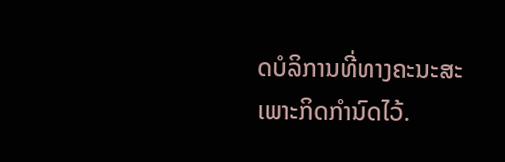ດບໍລິການທີ່ທາງຄະນະສະເພາະກິດກຳນົດໄວ້.